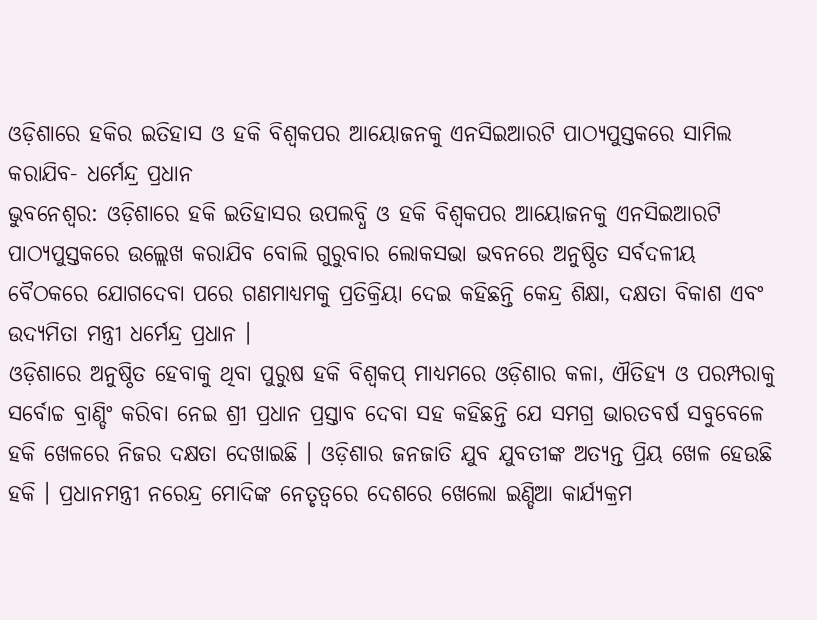ଓଡ଼ିଶାରେ ହକିର ଇତିହାସ ଓ ହକି ବିଶ୍ୱକପର ଆୟୋଜନକୁ ଏନସିଇଆରଟି ପାଠ୍ୟପୁସ୍ତକରେ ସାମିଲ କରାଯିବ- ଧର୍ମେନ୍ଦ୍ର ପ୍ରଧାନ
ଭୁବନେଶ୍ୱର: ଓଡ଼ିଶାରେ ହକି ଇତିହାସର ଉପଲବ୍ଧି ଓ ହକି ବିଶ୍ୱକପର ଆୟୋଜନକୁ ଏନସିଇଆରଟି ପାଠ୍ୟପୁସ୍ତକରେ ଉଲ୍ଲେଖ କରାଯିବ ବୋଲି ଗୁରୁବାର ଲୋକସଭା ଭବନରେ ଅନୁଷ୍ଠିତ ସର୍ବଦଳୀୟ ବୈଠକରେ ଯୋଗଦେବା ପରେ ଗଣମାଧ୍ୟମକୁ ପ୍ରତିକ୍ରିୟା ଦେଇ କହିଛନ୍ତି କେନ୍ଦ୍ର ଶିକ୍ଷା, ଦକ୍ଷତା ବିକାଶ ଏବଂ ଉଦ୍ୟମିତା ମନ୍ତ୍ରୀ ଧର୍ମେନ୍ଦ୍ର ପ୍ରଧାନ ।
ଓଡ଼ିଶାରେ ଅନୁଷ୍ଠିତ ହେବାକୁ ଥିବା ପୁରୁଷ ହକି ବିଶ୍ୱକପ୍ ମାଧ୍ୟମରେ ଓଡ଼ିଶାର କଳା, ଐତିହ୍ୟ ଓ ପରମ୍ପରାକୁ ସର୍ବୋଚ୍ଚ ବ୍ରାଣ୍ଡିଂ କରିବା ନେଇ ଶ୍ରୀ ପ୍ରଧାନ ପ୍ରସ୍ତାବ ଦେବା ସହ କହିଛନ୍ତି ଯେ ସମଗ୍ର ଭାରତବର୍ଷ ସବୁବେଳେ ହକି ଖେଳରେ ନିଜର ଦକ୍ଷତା ଦେଖାଇଛି । ଓଡ଼ିଶାର ଜନଜାତି ଯୁବ ଯୁବତୀଙ୍କ ଅତ୍ୟନ୍ତ ପ୍ରିୟ ଖେଳ ହେଉଛି ହକି । ପ୍ରଧାନମନ୍ତ୍ରୀ ନରେନ୍ଦ୍ର ମୋଦିଙ୍କ ନେତୃତ୍ୱରେ ଦେଶରେ ଖେଲୋ ଇଣ୍ଡିଆ କାର୍ଯ୍ୟକ୍ରମ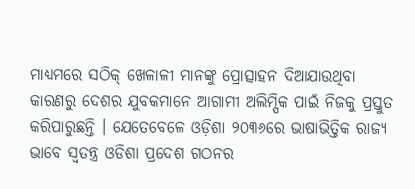ମାଧ୍ୟମରେ ସଠିକ୍ ଖେଳାଳୀ ମାନଙ୍କୁ ପ୍ରୋତ୍ସାହନ ଦିଆଯାଉଥିବା କାରଣରୁ ଦେଶର ଯୁବକମାନେ ଆଗାମୀ ଅଲିମ୍ପିକ ପାଇଁ ନିଜକୁ ପ୍ରସ୍ତୁତ କରିପାରୁଛନ୍ତି । ଯେତେବେଳେ ଓଡ଼ିଶା ୨୦୩୬ରେ ଭାଷାଭିତ୍ତିକ ରାଜ୍ୟ ଭାବେ ସ୍ୱତନ୍ତ୍ର ଓଡିଶା ପ୍ରଦେଶ ଗଠନର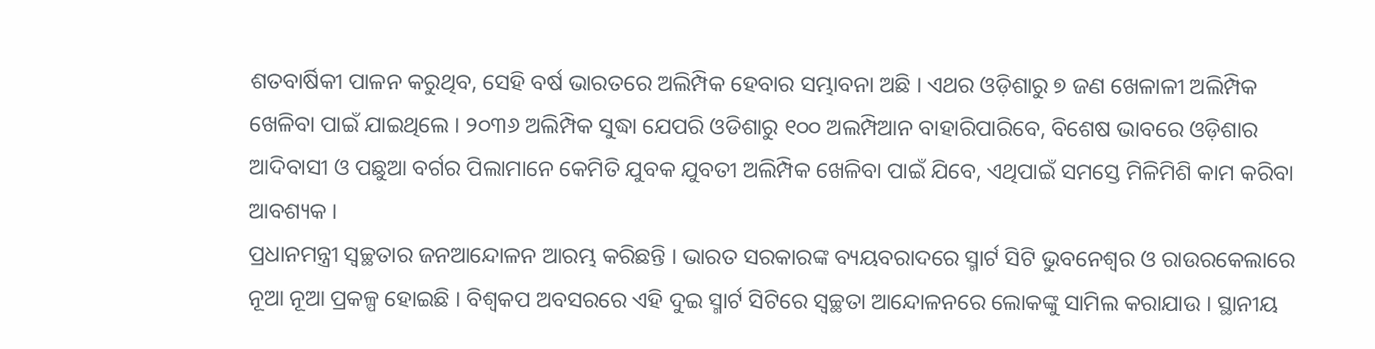ଶତବାର୍ଷିକୀ ପାଳନ କରୁଥିବ, ସେହି ବର୍ଷ ଭାରତରେ ଅଲିମ୍ପିକ ହେବାର ସମ୍ଭାବନା ଅଛି । ଏଥର ଓଡ଼ିଶାରୁ ୭ ଜଣ ଖେଳାଳୀ ଅଲିମ୍ପିକ ଖେଳିବା ପାଇଁ ଯାଇଥିଲେ । ୨୦୩୬ ଅଲିମ୍ପିକ ସୁଦ୍ଧା ଯେପରି ଓଡିଶାରୁ ୧୦୦ ଅଲମ୍ପିଆନ ବାହାରିପାରିବେ, ବିଶେଷ ଭାବରେ ଓଡ଼ିଶାର ଆଦିବାସୀ ଓ ପଛୁଆ ବର୍ଗର ପିଲାମାନେ କେମିତି ଯୁବକ ଯୁବତୀ ଅଲିମ୍ପିକ ଖେଳିବା ପାଇଁ ଯିବେ, ଏଥିପାଇଁ ସମସ୍ତେ ମିଳିମିଶି କାମ କରିବା ଆବଶ୍ୟକ ।
ପ୍ରଧାନମନ୍ତ୍ରୀ ସ୍ୱଚ୍ଛତାର ଜନଆନ୍ଦୋଳନ ଆରମ୍ଭ କରିଛନ୍ତି । ଭାରତ ସରକାରଙ୍କ ବ୍ୟୟବରାଦରେ ସ୍ମାର୍ଟ ସିଟି ଭୁବନେଶ୍ୱର ଓ ରାଉରକେଲାରେ ନୂଆ ନୂଆ ପ୍ରକଳ୍ପ ହୋଇଛି । ବିଶ୍ୱକପ ଅବସରରେ ଏହି ଦୁଇ ସ୍ମାର୍ଟ ସିଟିରେ ସ୍ୱଚ୍ଛତା ଆନ୍ଦୋଳନରେ ଲୋକଙ୍କୁ ସାମିଲ କରାଯାଉ । ସ୍ଥାନୀୟ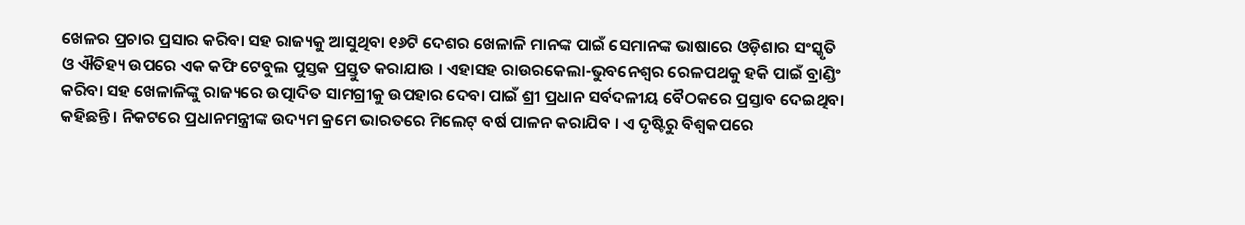ଖେଳର ପ୍ରଚାର ପ୍ରସାର କରିବା ସହ ରାଜ୍ୟକୁ ଆସୁଥିବା ୧୬ଟି ଦେଶର ଖେଳାଳି ମାନଙ୍କ ପାଇଁ ସେମାନଙ୍କ ଭାଷାରେ ଓଡ଼ିଶାର ସଂସ୍କୃତି ଓ ଐତିହ୍ୟ ଉପରେ ଏକ କଫି ଟେବୁଲ ପୁସ୍ତକ ପ୍ରସ୍ତୁତ କରାଯାଉ । ଏହାସହ ରାଉରକେଲା-ଭୁବନେଶ୍ୱର ରେଳପଥକୁ ହକି ପାଇଁ ବ୍ରାଣ୍ଡିଂ କରିବା ସହ ଖେଳାଳିଙ୍କୁ ରାଜ୍ୟରେ ଉତ୍ପାଦିତ ସାମଗ୍ରୀକୁ ଉପହାର ଦେବା ପାଇଁ ଶ୍ରୀ ପ୍ରଧାନ ସର୍ବଦଳୀୟ ବୈଠକରେ ପ୍ରସ୍ତାବ ଦେଇଥିବା କହିଛନ୍ତି । ନିକଟରେ ପ୍ରଧାନମନ୍ତ୍ରୀଙ୍କ ଉଦ୍ୟମ କ୍ରମେ ଭାରତରେ ମିଲେଟ୍ ବର୍ଷ ପାଳନ କରାଯିବ । ଏ ଦୃଷ୍ଟିରୁ ବିଶ୍ୱକପରେ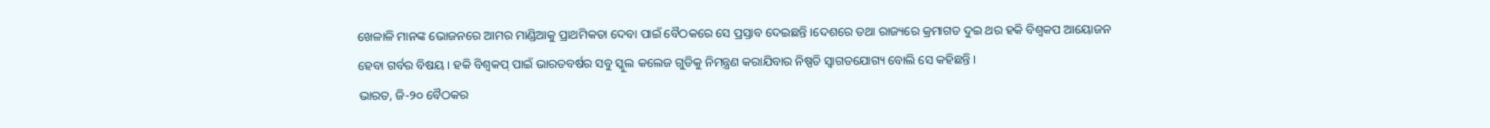ଖେଳାଳି ମାନଙ୍କ ଭୋଜନରେ ଆମର ମାଣ୍ଡିଆକୁ ପ୍ରାଥମିକତା ଦେବା ପାଇଁ ବୈଠକରେ ସେ ପ୍ରସ୍ତାବ ଦେଇଛନ୍ତି ।ଦେଶରେ ତଥା ରାଜ୍ୟରେ କ୍ରମାଗତ ଦୁଇ ଥର ହକି ବିଶ୍ୱକପ ଆୟୋଜନ ହେବା ଗର୍ବର ବିଷୟ । ହକି ବିଶ୍ୱକପ୍ ପାଇଁ ଭାରତବର୍ଷର ସବୁ ସ୍କୁଲ କଲେଜ ଗୁଡିକୁ ନିମନ୍ତ୍ରଣ କରାଯିବାର ନିଷ୍ପତି ସ୍ୱାଗତଯୋଗ୍ୟ ବୋଲି ସେ କହିଛନ୍ତି ।
ଭାରତ, ଜି-୨୦ ବୈଠକର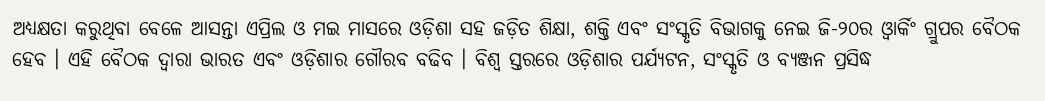ଅଧ୍ୟକ୍ଷତା କରୁଥିବା ବେଳେ ଆସନ୍ତା ଏପ୍ରିଲ ଓ ମଇ ମାସରେ ଓଡ଼ିଶା ସହ ଜଡ଼ିତ ଶିକ୍ଷା, ଶକ୍ତି ଏବଂ ସଂସ୍କୃତି ବିଭାଗକୁ ନେଇ ଜି-୨୦ର ଓ୍ୱାର୍କିଂ ଗ୍ରୁପର ବୈଠକ ହେବ । ଏହି ବୈଠକ ଦ୍ୱାରା ଭାରତ ଏବଂ ଓଡ଼ିଶାର ଗୌରବ ବଢିବ । ବିଶ୍ୱ ସ୍ତରରେ ଓଡ଼ିଶାର ପର୍ଯ୍ୟଟନ, ସଂସ୍କୃତି ଓ ବ୍ୟଞ୍ଜନ ପ୍ରସିଦ୍ଧ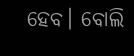ହେବ। ବୋଲି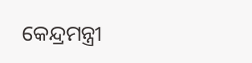କେନ୍ଦ୍ରମନ୍ତ୍ରୀ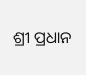ଶ୍ରୀ ପ୍ରଧାନ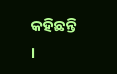କହିଛନ୍ତି ।